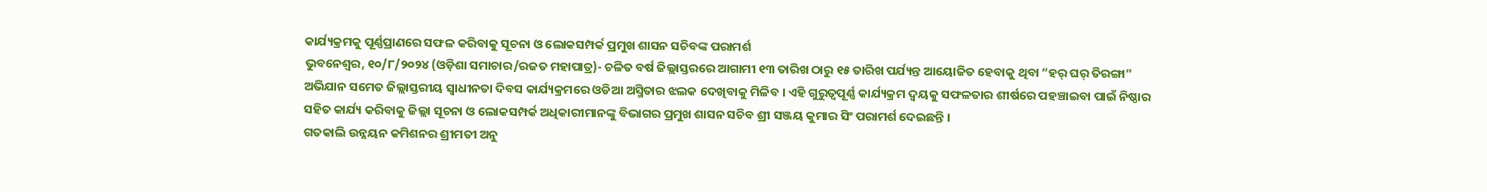କାର୍ଯ୍ୟକ୍ରମକୁ ପୂର୍ଣ୍ଣପ୍ରାଣରେ ସଫଳ କରିବାକୁ ସୂଚନା ଓ ଲୋକସମ୍ପର୍କ ପ୍ରମୁଖ ଶାସନ ସଚିବଙ୍କ ପରାମର୍ଶ
ଭୁବନେଶ୍ୱର, ୧୦/୮/୨୦୨୪ (ଓଡ଼ିଶା ସମାଚାର/ରଜତ ମହାପାତ୍ର)- ଚଳିତ ବର୍ଷ ଜିଲ୍ଲାସ୍ତରରେ ଆଗାମୀ ୧୩ ତାରିଖ ଠାରୁ ୧୫ ତାରିଖ ପର୍ଯ୍ୟନ୍ତ ଆୟୋଜିତ ହେବାକୁ ଥିବା “ହର୍ ଘର୍ ତିରଙ୍ଗା” ଅଭିଯାନ ସମେତ ଜିଲ୍ଲାସ୍ତରୀୟ ସ୍ଵାଧୀନତା ଦିବସ କାର୍ଯ୍ୟକ୍ରମରେ ଓଡିଆ ଅସ୍ମିତାର ଝଲକ ଦେଖିବାକୁ ମିଳିବ । ଏହି ଗୁରୁତ୍ୱପୂର୍ଣ୍ଣ କାର୍ଯ୍ୟକ୍ରମ ଦ୍ଵୟକୁ ସଫଳତାର ଶୀର୍ଷରେ ପହଞ୍ଚାଇବା ପାଇଁ ନିଷ୍ଠାର ସହିତ କାର୍ଯ୍ୟ କରିବାକୁ ଜିଲ୍ଲା ସୂଚନା ଓ ଲୋକସମ୍ପର୍କ ଅଧିକାରୀମାନଙ୍କୁ ବିଭାଗର ପ୍ରମୁଖ ଶାସନ ସଚିବ ଶ୍ରୀ ସଞ୍ଜୟ କୁମାର ସିଂ ପରାମର୍ଶ ଦେଇଛନ୍ତି ।
ଗତକାଲି ଉନ୍ନୟନ କମିଶନର ଶ୍ରୀମତୀ ଅନୁ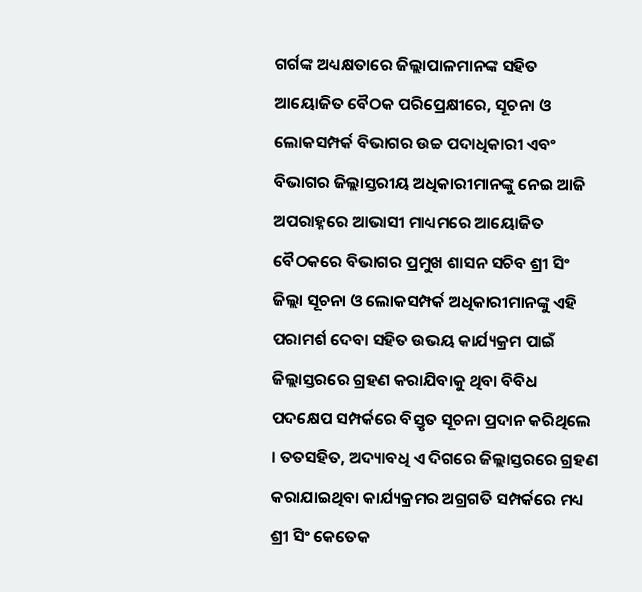ଗର୍ଗଙ୍କ ଅଧ୍ୟକ୍ଷତାରେ ଜିଲ୍ଲାପାଳମାନଙ୍କ ସହିତ ଆୟୋଜିତ ବୈଠକ ପରିପ୍ରେକ୍ଷୀରେ, ସୂଚନା ଓ ଲୋକସମ୍ପର୍କ ବିଭାଗର ଉଚ୍ଚ ପଦାଧିକାରୀ ଏବଂ ବିଭାଗର ଜିଲ୍ଲାସ୍ତରୀୟ ଅଧିକାରୀମାନଙ୍କୁ ନେଇ ଆଜି ଅପରାହ୍ନରେ ଆଭାସୀ ମାଧ୍ୟମରେ ଆୟୋଜିତ ବୈଠକରେ ବିଭାଗର ପ୍ରମୁଖ ଶାସନ ସଚିବ ଶ୍ରୀ ସିଂ ଜିଲ୍ଲା ସୂଚନା ଓ ଲୋକସମ୍ପର୍କ ଅଧିକାରୀମାନଙ୍କୁ ଏହି ପରାମର୍ଶ ଦେବା ସହିତ ଉଭୟ କାର୍ଯ୍ୟକ୍ରମ ପାଇଁ ଜିଲ୍ଲାସ୍ତରରେ ଗ୍ରହଣ କରାଯିବାକୁ ଥିବା ବିବିଧ ପଦକ୍ଷେପ ସମ୍ପର୍କରେ ବିସ୍ତୃତ ସୂଚନା ପ୍ରଦାନ କରିଥିଲେ । ତତସହିତ, ଅଦ୍ୟାବଧି ଏ ଦିଗରେ ଜିଲ୍ଲାସ୍ତରରେ ଗ୍ରହଣ କରାଯାଇଥିବା କାର୍ଯ୍ୟକ୍ରମର ଅଗ୍ରଗତି ସମ୍ପର୍କରେ ମଧ୍ୟ ଶ୍ରୀ ସିଂ କେତେକ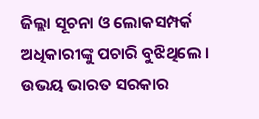ଜିଲ୍ଲା ସୂଚନା ଓ ଲୋକସମ୍ପର୍କ ଅଧିକାରୀଙ୍କୁ ପଚାରି ବୁଝିଥିଲେ ।
ଉଭୟ ଭାରତ ସରକାର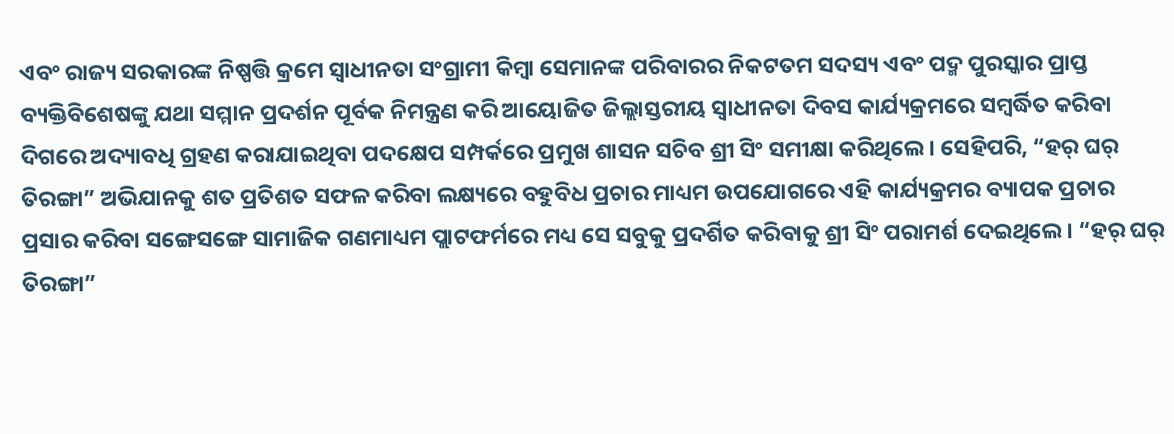ଏବଂ ରାଜ୍ୟ ସରକାରଙ୍କ ନିଷ୍ପତ୍ତି କ୍ରମେ ସ୍ଵାଧୀନତା ସଂଗ୍ରାମୀ କିମ୍ବା ସେମାନଙ୍କ ପରିବାରର ନିକଟତମ ସଦସ୍ୟ ଏବଂ ପଦ୍ମ ପୁରସ୍କାର ପ୍ରାପ୍ତ ବ୍ୟକ୍ତିବିଶେଷଙ୍କୁ ଯଥା ସମ୍ମାନ ପ୍ରଦର୍ଶନ ପୂର୍ବକ ନିମନ୍ତ୍ରଣ କରି ଆୟୋଜିତ ଜିଲ୍ଲାସ୍ତରୀୟ ସ୍ଵାଧୀନତା ଦିବସ କାର୍ଯ୍ୟକ୍ରମରେ ସମ୍ବର୍ଦ୍ଧିତ କରିବା ଦିଗରେ ଅଦ୍ୟାବଧି ଗ୍ରହଣ କରାଯାଇଥିବା ପଦକ୍ଷେପ ସମ୍ପର୍କରେ ପ୍ରମୁଖ ଶାସନ ସଚିବ ଶ୍ରୀ ସିଂ ସମୀକ୍ଷା କରିଥିଲେ । ସେହିପରି, “ହର୍ ଘର୍ ତିରଙ୍ଗା” ଅଭିଯାନକୁ ଶତ ପ୍ରତିଶତ ସଫଳ କରିବା ଲକ୍ଷ୍ୟରେ ବହୁବିଧ ପ୍ରଚାର ମାଧ୍ୟମ ଉପଯୋଗରେ ଏହି କାର୍ଯ୍ୟକ୍ରମର ବ୍ୟାପକ ପ୍ରଚାର ପ୍ରସାର କରିବା ସଙ୍ଗେସଙ୍ଗେ ସାମାଜିକ ଗଣମାଧ୍ୟମ ପ୍ଲାଟଫର୍ମରେ ମଧ୍ୟ ସେ ସବୁକୁ ପ୍ରଦର୍ଶିତ କରିବାକୁ ଶ୍ରୀ ସିଂ ପରାମର୍ଶ ଦେଇଥିଲେ । “ହର୍ ଘର୍ ତିରଙ୍ଗା”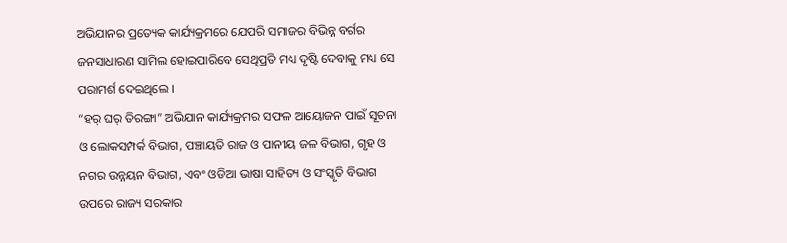ଅଭିଯାନର ପ୍ରତ୍ୟେକ କାର୍ଯ୍ୟକ୍ରମରେ ଯେପରି ସମାଜର ବିଭିନ୍ନ ବର୍ଗର ଜନସାଧାରଣ ସାମିଲ ହୋଇପାରିବେ ସେଥିପ୍ରତି ମଧ୍ୟ ଦୃଷ୍ଟି ଦେବାକୁ ମଧ୍ୟ ସେ ପରାମର୍ଶ ଦେଇଥିଲେ ।
“ହର୍ ଘର୍ ତିରଙ୍ଗା” ଅଭିଯାନ କାର୍ଯ୍ୟକ୍ରମର ସଫଳ ଆୟୋଜନ ପାଇଁ ସୂଚନା ଓ ଲୋକସମ୍ପର୍କ ବିଭାଗ, ପଞ୍ଚାୟତି ରାଜ ଓ ପାନୀୟ ଜଳ ବିଭାଗ, ଗୃହ ଓ ନଗର ଉନ୍ନୟନ ବିଭାଗ, ଏବଂ ଓଡିଆ ଭାଷା ସାହିତ୍ୟ ଓ ସଂସ୍କୃତି ବିଭାଗ ଉପରେ ରାଜ୍ୟ ସରକାର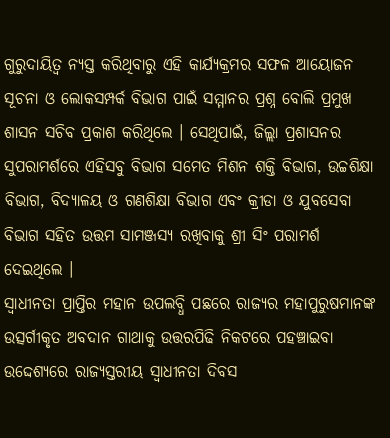ଗୁରୁଦାୟିତ୍ଵ ନ୍ୟସ୍ତ କରିଥିବାରୁ ଏହି କାର୍ଯ୍ୟକ୍ରମର ସଫଳ ଆୟୋଜନ ସୂଚନା ଓ ଲୋକସମ୍ପର୍କ ବିଭାଗ ପାଇଁ ସମ୍ମାନର ପ୍ରଶ୍ନ ବୋଲି ପ୍ରମୁଖ ଶାସନ ସଚିବ ପ୍ରକାଶ କରିଥିଲେ । ସେଥିପାଇଁ, ଜିଲ୍ଲା ପ୍ରଶାସନର ସୁପରାମର୍ଶରେ ଏହିସବୁ ବିଭାଗ ସମେତ ମିଶନ ଶକ୍ତି ବିଭାଗ, ଉଚ୍ଚଶିକ୍ଷା ବିଭାଗ, ବିଦ୍ୟାଳୟ ଓ ଗଣଶିକ୍ଷା ବିଭାଗ ଏବଂ କ୍ରୀଡା ଓ ଯୁବସେବା ବିଭାଗ ସହିତ ଉତ୍ତମ ସାମଞ୍ଜସ୍ୟ ରଖିବାକୁ ଶ୍ରୀ ସିଂ ପରାମର୍ଶ ଦେଇଥିଲେ ।
ସ୍ଵାଧୀନତା ପ୍ରାପ୍ତିର ମହାନ ଉପଲବ୍ଧି ପଛରେ ରାଜ୍ୟର ମହାପୁରୁଷମାନଙ୍କ ଉତ୍ସର୍ଗୀକୃତ ଅବଦାନ ଗାଥାକୁ ଉତ୍ତରପିଢି ନିକଟରେ ପହଞ୍ଚାଇବା ଉଦ୍ଦେଶ୍ୟରେ ରାଜ୍ୟସ୍ତରୀୟ ସ୍ଵାଧୀନତା ଦିବସ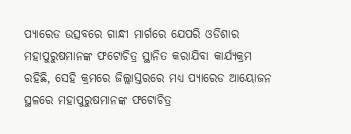ପ୍ୟାରେଡ ଉତ୍ସବରେ ଗାନ୍ଧୀ ମାର୍ଗରେ ଯେପରି ଓଡିଶାର ମହାପୁରୁଷମାନଙ୍କ ଫଟୋଚିତ୍ର ସ୍ଥାନିତ କରାଯିବା କାର୍ଯ୍ୟକ୍ରମ ରହିଛି, ସେହି କ୍ରମରେ ଜିଲ୍ଲାସ୍ତରରେ ମଧ୍ୟ ପ୍ୟାରେଡ ଆୟୋଜନ ସ୍ଥଳରେ ମହାପୁରୁଷମାନଙ୍କ ଫଟୋଚିତ୍ର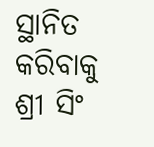ସ୍ଥାନିତ କରିବାକୁ ଶ୍ରୀ ସିଂ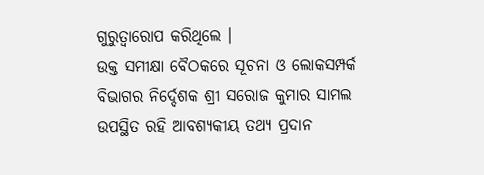ଗୁରୁତ୍ଵାରୋପ କରିଥିଲେ ।
ଉକ୍ତ ସମୀକ୍ଷା ବୈଠକରେ ସୂଚନା ଓ ଲୋକସମ୍ପର୍କ ବିଭାଗର ନିର୍ଦ୍ଦେଶକ ଶ୍ରୀ ସରୋଜ କୁମାର ସାମଲ ଉପସ୍ଥିତ ରହି ଆବଶ୍ୟକୀୟ ତଥ୍ୟ ପ୍ରଦାନ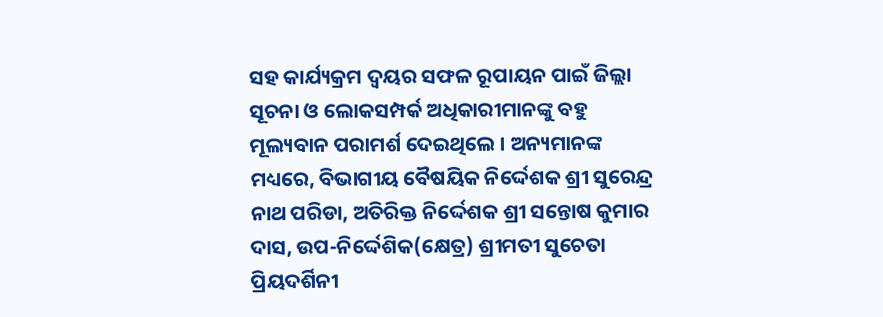ସହ କାର୍ଯ୍ୟକ୍ରମ ଦ୍ଵୟର ସଫଳ ରୂପାୟନ ପାଇଁ ଜିଲ୍ଲା ସୂଚନା ଓ ଲୋକସମ୍ପର୍କ ଅଧିକାରୀମାନଙ୍କୁ ବହୁ ମୂଲ୍ୟବାନ ପରାମର୍ଶ ଦେଇଥିଲେ । ଅନ୍ୟମାନଙ୍କ ମଧ୍ୟରେ, ବିଭାଗୀୟ ବୈଷୟିକ ନିର୍ଦ୍ଦେଶକ ଶ୍ରୀ ସୁରେନ୍ଦ୍ର ନାଥ ପରିଡା, ଅତିରିକ୍ତ ନିର୍ଦ୍ଦେଶକ ଶ୍ରୀ ସନ୍ତୋଷ କୁମାର ଦାସ, ଉପ-ନିର୍ଦ୍ଦେଶିକ(କ୍ଷେତ୍ର) ଶ୍ରୀମତୀ ସୁଚେତା ପ୍ରିୟଦର୍ଶିନୀ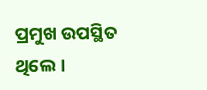ପ୍ରମୁଖ ଉପସ୍ଥିତ ଥିଲେ ।